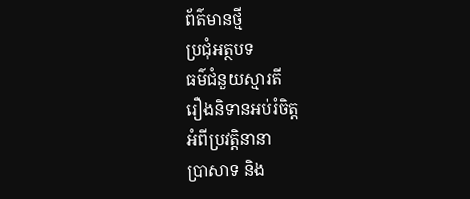ព័ត៌មានថ្មី
ប្រជុំអត្ថបទ
ធម៌ជំនួយស្មារតី
រឿងនិទានអប់រំចិត្ត
អំពីប្រវត្តិនានា
ប្រាសាទ និង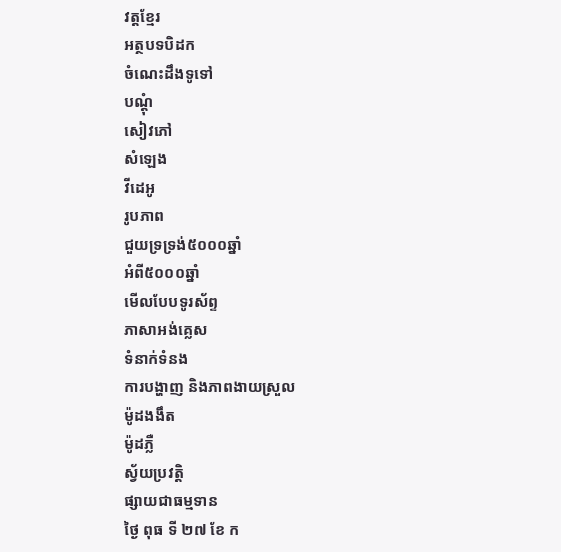វត្តខ្មែរ
អត្ថបទបិដក
ចំណេះដឹងទូទៅ
បណ្តុំ
សៀវភៅ
សំឡេង
វីដេអូ
រូបភាព
ជួយទ្រទ្រង់៥០០០ឆ្នាំ
អំពី៥០០០ឆ្នាំ
មើលបែបទូរស័ព្ទ
ភាសាអង់គ្លេស
ទំនាក់ទំនង
ការបង្ហាញ និងភាពងាយស្រួល
ម៉ូដងងឹត
ម៉ូដភ្លឺ
ស្វ័យប្រវត្តិ
ផ្សាយជាធម្មទាន
ថ្ងៃ ពុធ ទី ២៧ ខែ ក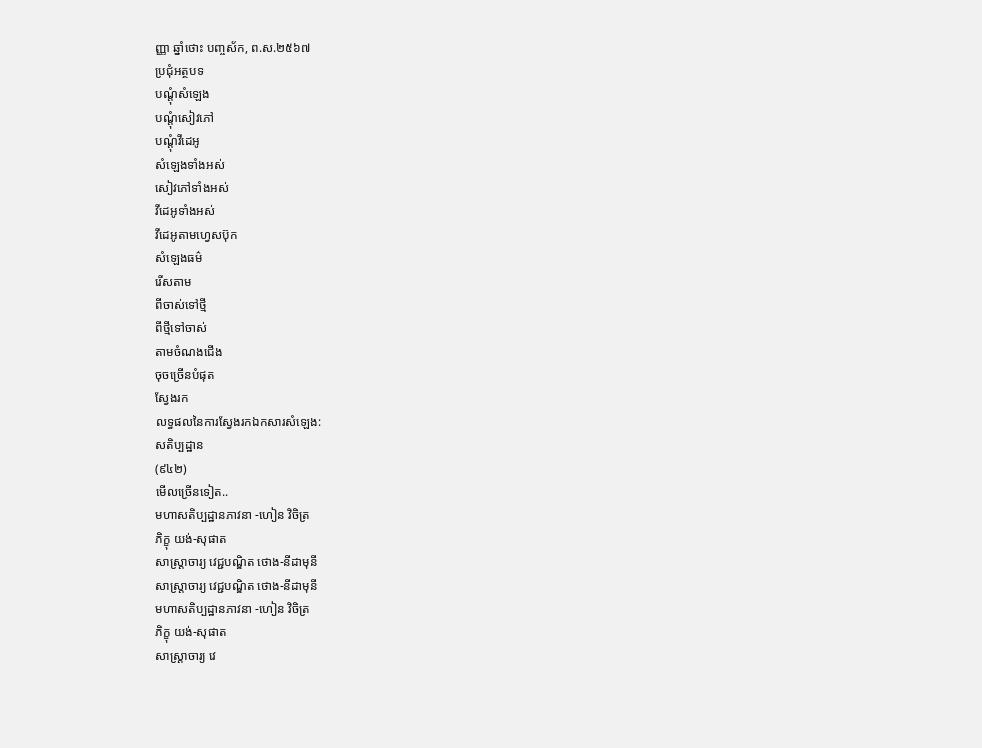ញ្ញា ឆ្នាំថោះ បញ្ចស័ក, ព.ស.២៥៦៧
ប្រជុំអត្ថបទ
បណ្តុំសំឡេង
បណ្តុំសៀវភៅ
បណ្តុំវីដេអូ
សំឡេងទាំងអស់
សៀវភៅទាំងអស់
វីដេអូទាំងអស់
វីដេអូតាមហ្វេសប៊ុក
សំឡេងធម៌
រើសតាម
ពីចាស់ទៅថ្មី
ពីថ្មីទៅចាស់
តាមចំណងជើង
ចុចច្រើនបំផុត
ស្វែងរក
លទ្ធផលនៃការស្វែងរកឯកសារសំឡេង:
សតិប្បដ្ឋាន
(៩៤២)
មើលច្រើនទៀត..
មហាសតិប្បដ្ឋានភាវនា -ហៀន វិចិត្រ
ភិក្ខុ យង់-សុផាត
សាស្រ្តាចារ្យ វេជ្ជបណ្ឌិត ថោង-នីដាមុនី
សាស្រ្តាចារ្យ វេជ្ជបណ្ឌិត ថោង-នីដាមុនី
មហាសតិប្បដ្ឋានភាវនា -ហៀន វិចិត្រ
ភិក្ខុ យង់-សុផាត
សាស្រ្តាចារ្យ វេ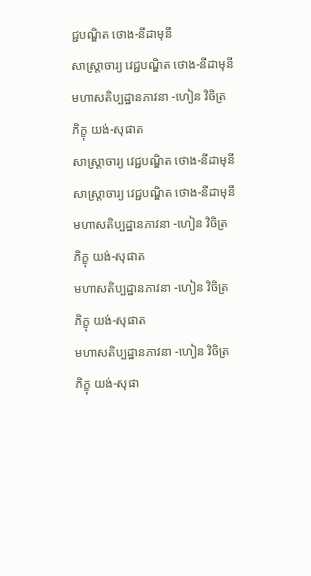ជ្ជបណ្ឌិត ថោង-នីដាមុនី
សាស្រ្តាចារ្យ វេជ្ជបណ្ឌិត ថោង-នីដាមុនី
មហាសតិប្បដ្ឋានភាវនា -ហៀន វិចិត្រ
ភិក្ខុ យង់-សុផាត
សាស្រ្តាចារ្យ វេជ្ជបណ្ឌិត ថោង-នីដាមុនី
សាស្រ្តាចារ្យ វេជ្ជបណ្ឌិត ថោង-នីដាមុនី
មហាសតិប្បដ្ឋានភាវនា -ហៀន វិចិត្រ
ភិក្ខុ យង់-សុផាត
មហាសតិប្បដ្ឋានភាវនា -ហៀន វិចិត្រ
ភិក្ខុ យង់-សុផាត
មហាសតិប្បដ្ឋានភាវនា -ហៀន វិចិត្រ
ភិក្ខុ យង់-សុផា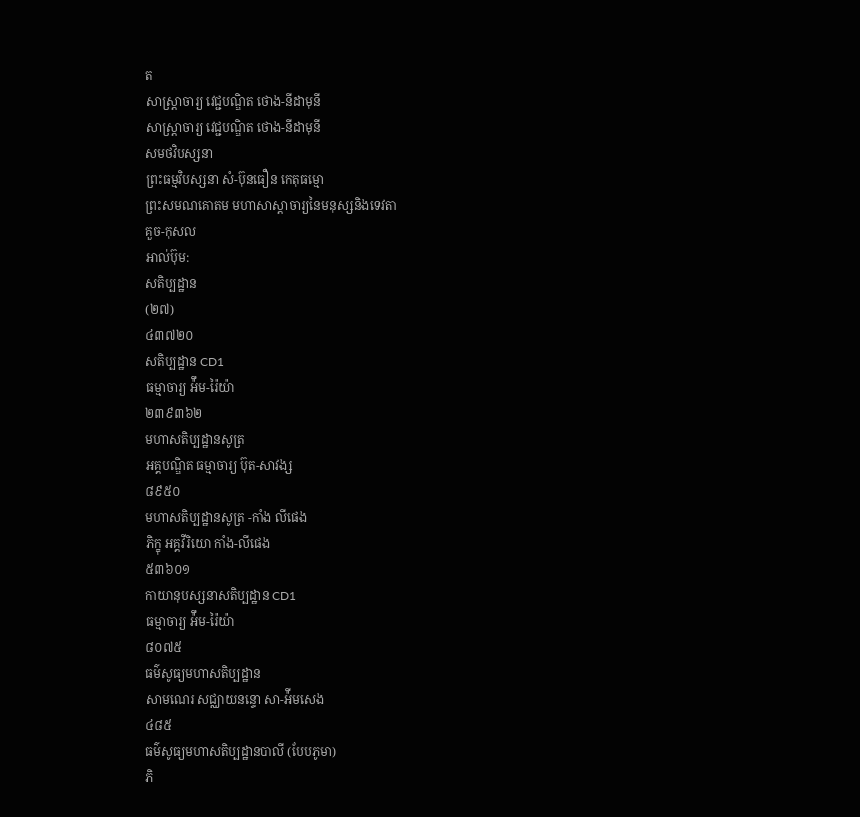ត
សាស្រ្តាចារ្យ វេជ្ជបណ្ឌិត ថោង-នីដាមុនី
សាស្រ្តាចារ្យ វេជ្ជបណ្ឌិត ថោង-នីដាមុនី
សមថវិបស្សនា
ព្រះធម្មវិបស្សនា សំ-ប៊ុនធឿន កេតុធម្មោ
ព្រះសមណគោតម មហាសាស្តាចារ្យនៃមនុស្សនិងទេវតា
គួច-កុសល
អាល់ប៊ុម:
សតិប្បដ្ឋាន
(២៧)
៤៣៧២០
សតិប្បដ្ឋាន CD1
ធម្មាចារ្យ អ៉ឹម-រ៉ៃយ៉ា
២៣៩៣៦២
មហាសតិប្បដ្ឋានសូត្រ
អគ្គបណ្ឌិត ធម្មាចារ្យ ប៊ុត-សាវង្ស
៨៩៥០
មហាសតិប្បដ្ឋានសូត្រ -កាំង លីផេង
ភិក្ខុ អគ្គវីរិយោ កាំង-លីផេង
៥៣៦០១
កាយានុបស្សនាសតិប្បដ្ឋាន CD1
ធម្មាចារ្យ អ៉ឹម-រ៉ៃយ៉ា
៨០៧៥
ធម៌សូធ្យមហាសតិប្បដ្ឋាន
សាមណេរ សជ្ឈាយនន្ទោ សា-អ៉ីមសេង
៤៨៥
ធម៌សូធ្យមហាសតិប្បដ្ឋានបាលី (បែបភូមា)
ភិ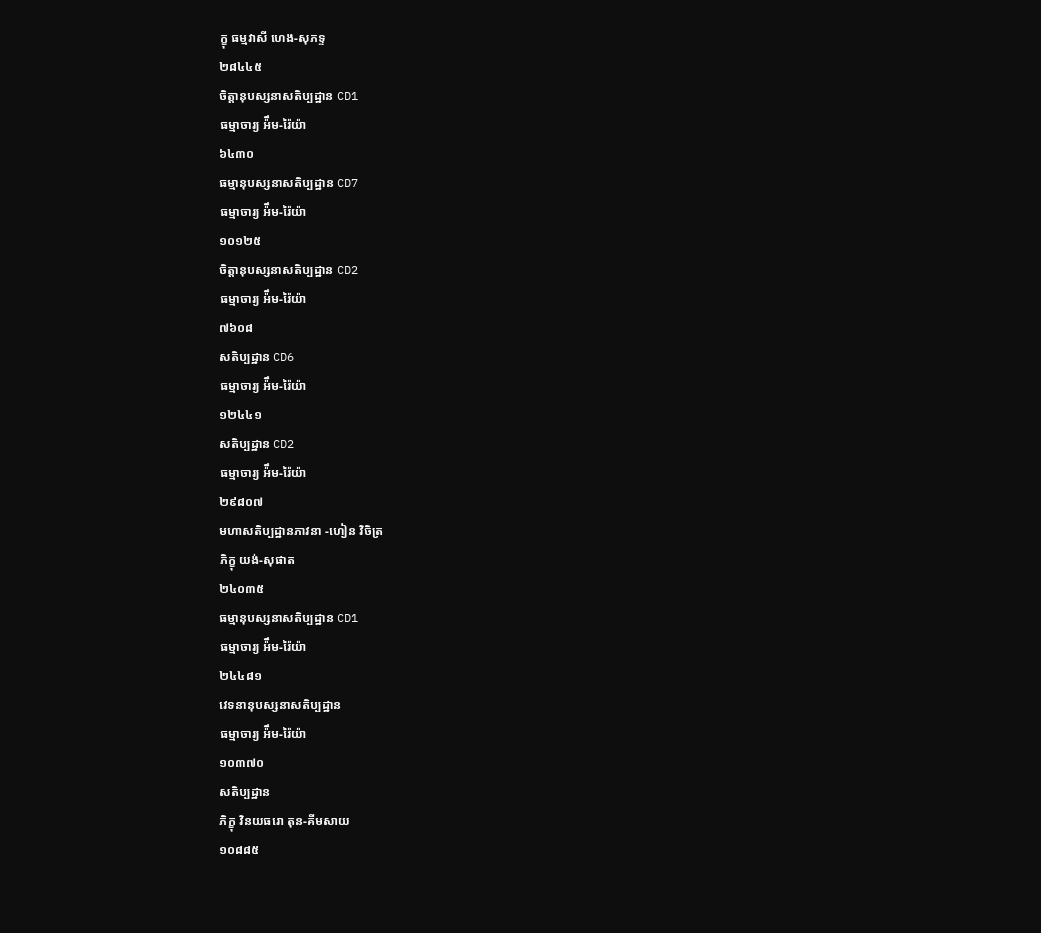ក្ខុ ធម្មវាសី ហេង-សុភទ្ទ
២៨៤៤៥
ចិត្តានុបស្សនាសតិប្បដ្ឋាន CD1
ធម្មាចារ្យ អ៉ឹម-រ៉ៃយ៉ា
៦៤៣០
ធម្មានុបស្សនាសតិប្បដ្ឋាន CD7
ធម្មាចារ្យ អ៉ឹម-រ៉ៃយ៉ា
១០១២៥
ចិត្តានុបស្សនាសតិប្បដ្ឋាន CD2
ធម្មាចារ្យ អ៉ឹម-រ៉ៃយ៉ា
៧៦០៨
សតិប្បដ្ឋាន CD6
ធម្មាចារ្យ អ៉ឹម-រ៉ៃយ៉ា
១២៤៤១
សតិប្បដ្ឋាន CD2
ធម្មាចារ្យ អ៉ឹម-រ៉ៃយ៉ា
២៩៨០៧
មហាសតិប្បដ្ឋានភាវនា -ហៀន វិចិត្រ
ភិក្ខុ យង់-សុផាត
២៤០៣៥
ធម្មានុបស្សនាសតិប្បដ្ឋាន CD1
ធម្មាចារ្យ អ៉ឹម-រ៉ៃយ៉ា
២៤៤៨១
វេទនានុបស្សនាសតិប្បដ្ឋាន
ធម្មាចារ្យ អ៉ឹម-រ៉ៃយ៉ា
១០៣៧០
សតិប្បដ្ឋាន
ភិក្ខុ វិនយធរោ តុន-គីមសាយ
១០៨៨៥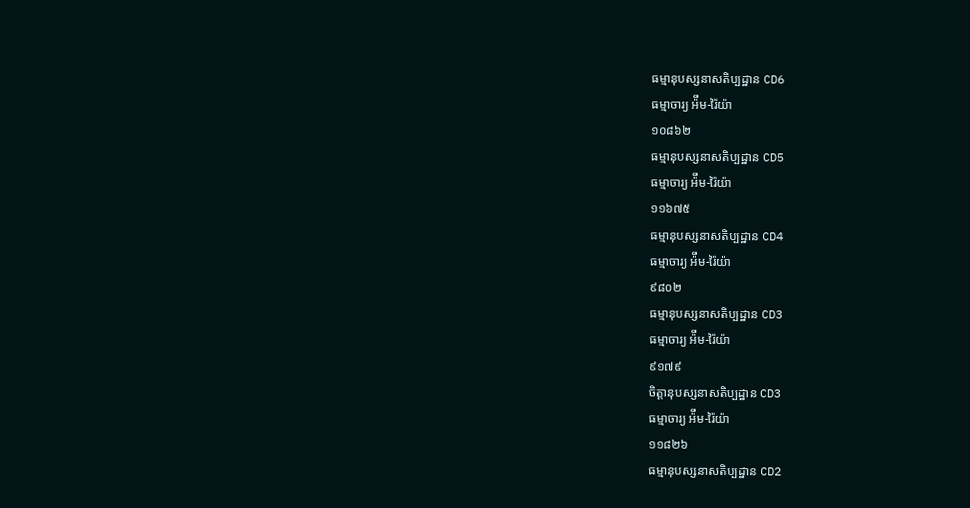ធម្មានុបស្សនាសតិប្បដ្ឋាន CD6
ធម្មាចារ្យ អ៉ឹម-រ៉ៃយ៉ា
១០៨៦២
ធម្មានុបស្សនាសតិប្បដ្ឋាន CD5
ធម្មាចារ្យ អ៉ឹម-រ៉ៃយ៉ា
១១៦៧៥
ធម្មានុបស្សនាសតិប្បដ្ឋាន CD4
ធម្មាចារ្យ អ៉ឹម-រ៉ៃយ៉ា
៩៨០២
ធម្មានុបស្សនាសតិប្បដ្ឋាន CD3
ធម្មាចារ្យ អ៉ឹម-រ៉ៃយ៉ា
៩១៧៩
ចិត្តានុបស្សនាសតិប្បដ្ឋាន CD3
ធម្មាចារ្យ អ៉ឹម-រ៉ៃយ៉ា
១១៨២៦
ធម្មានុបស្សនាសតិប្បដ្ឋាន CD2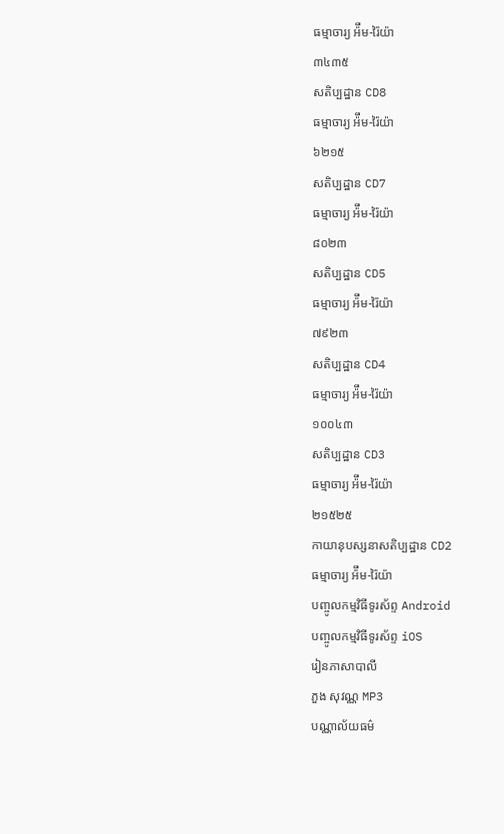ធម្មាចារ្យ អ៉ឹម-រ៉ៃយ៉ា
៣៤៣៥
សតិប្បដ្ឋាន CD8
ធម្មាចារ្យ អ៉ឹម-រ៉ៃយ៉ា
៦២១៥
សតិប្បដ្ឋាន CD7
ធម្មាចារ្យ អ៉ឹម-រ៉ៃយ៉ា
៨០២៣
សតិប្បដ្ឋាន CD5
ធម្មាចារ្យ អ៉ឹម-រ៉ៃយ៉ា
៧៩២៣
សតិប្បដ្ឋាន CD4
ធម្មាចារ្យ អ៉ឹម-រ៉ៃយ៉ា
១០០៤៣
សតិប្បដ្ឋាន CD3
ធម្មាចារ្យ អ៉ឹម-រ៉ៃយ៉ា
២១៥២៥
កាយានុបស្សនាសតិប្បដ្ឋាន CD2
ធម្មាចារ្យ អ៉ឹម-រ៉ៃយ៉ា
បញ្ចូលកម្មវិធីទូរស័ព្ទ Android
បញ្ចូលកម្មវិធីទូរស័ព្ទ iOS
រៀនភាសាបាលី
ភួង សុវណ្ណ MP3
បណ្ណាល័យធម៌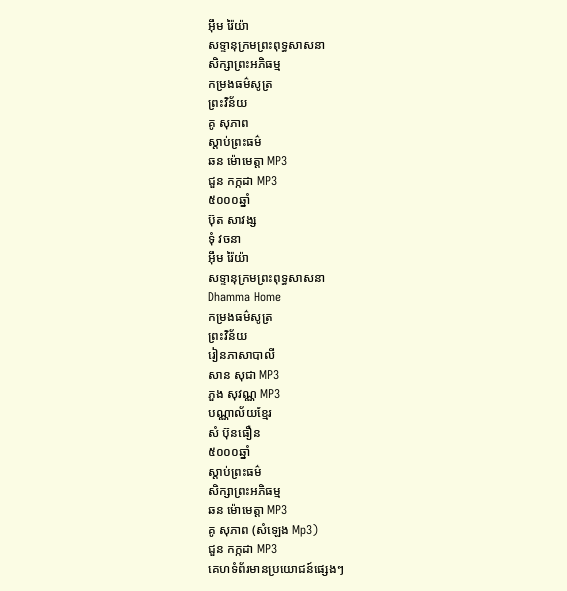អ៊ឹម រ៉ៃយ៉ា
សទ្ទានុក្រមព្រះពុទ្ធសាសនា
សិក្សាព្រះអភិធម្ម
កម្រងធម៌សូត្រ
ព្រះវិន័យ
គូ សុភាព
ស្តាប់ព្រះធម៌
ឆន ម៉ោមេត្តា MP3
ជួន កក្កដា MP3
៥០០០ឆ្នាំ
ប៊ុត សាវង្ស
ទុំ វចនា
អ៊ឹម រ៉ៃយ៉ា
សទ្ទានុក្រមព្រះពុទ្ធសាសនា
Dhamma Home
កម្រងធម៌សូត្រ
ព្រះវិន័យ
រៀនភាសាបាលី
សាន សុជា MP3
ភួង សុវណ្ណ MP3
បណ្ណាល័យខ្មែរ
សំ ប៊ុនធឿន
៥០០០ឆ្នាំ
ស្តាប់ព្រះធម៌
សិក្សាព្រះអភិធម្ម
ឆន ម៉ោមេត្តា MP3
គូ សុភាព (សំឡេង Mp3)
ជួន កក្កដា MP3
គេហទំព័រមានប្រយោជន៍ផ្សេងៗ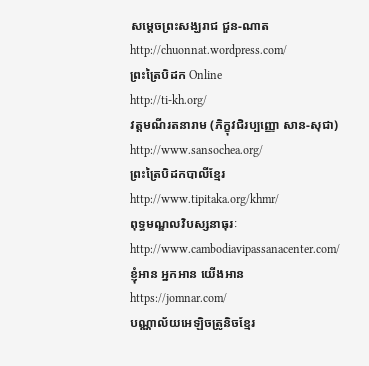សម្តេចព្រះសង្ឃរាជ ជួន-ណាត
http://chuonnat.wordpress.com/
ព្រះត្រៃបិដក Online
http://ti-kh.org/
វត្តមណីរតនារាម (ភិក្ខុវជិរប្បញ្ញោ សាន-សុជា)
http://www.sansochea.org/
ព្រះត្រៃបិដកបាលីខ្មែរ
http://www.tipitaka.org/khmr/
ពុទ្ធមណ្ឌលវិបស្សនាធុរៈ
http://www.cambodiavipassanacenter.com/
ខ្ញុំអាន អ្នកអាន យើងអាន
https://jomnar.com/
បណ្ណាល័យអេឡិចត្រូនិចខ្មែរ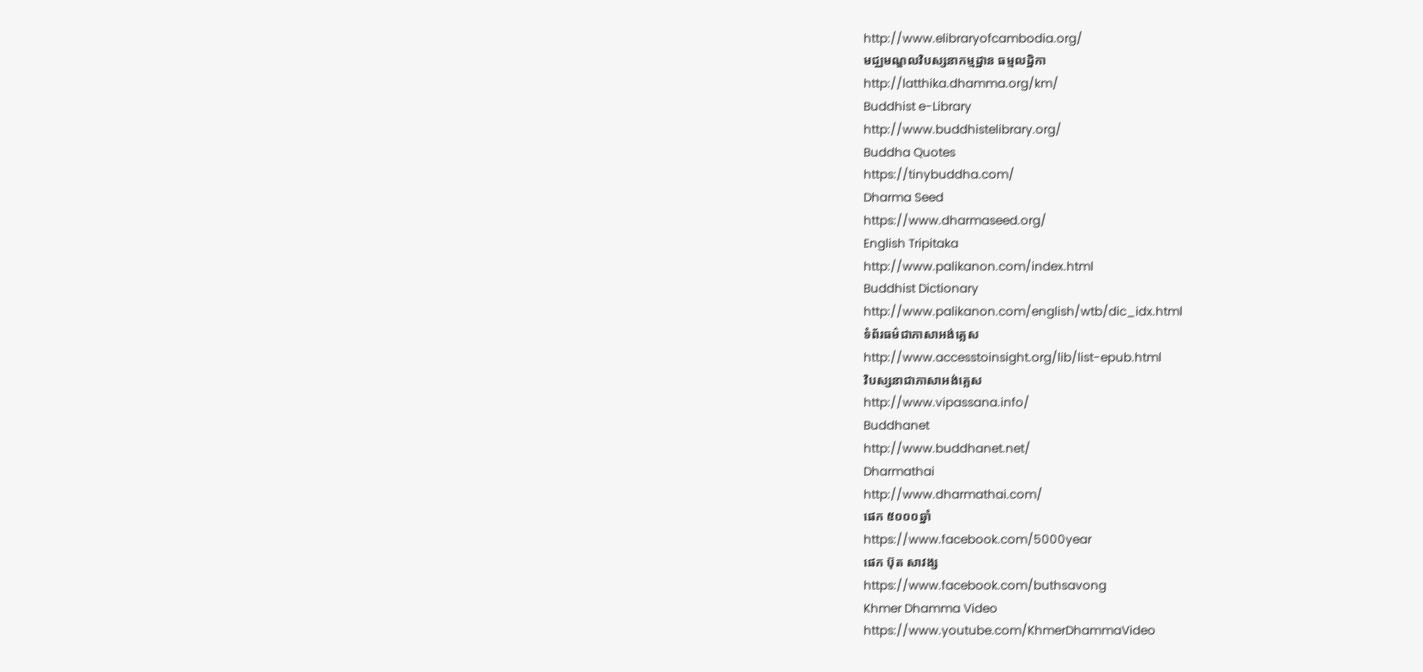http://www.elibraryofcambodia.org/
មជ្ឈមណ្ឌលវិបស្សនាកម្មដ្ឋាន ធម្មលដ្ឋិកា
http://latthika.dhamma.org/km/
Buddhist e-Library
http://www.buddhistelibrary.org/
Buddha Quotes
https://tinybuddha.com/
Dharma Seed
https://www.dharmaseed.org/
English Tripitaka
http://www.palikanon.com/index.html
Buddhist Dictionary
http://www.palikanon.com/english/wtb/dic_idx.html
ទំព័រធម៌ជាភាសាអង់គ្លេស
http://www.accesstoinsight.org/lib/list-epub.html
វិបស្សនាជាភាសាអង់គ្លេស
http://www.vipassana.info/
Buddhanet
http://www.buddhanet.net/
Dharmathai
http://www.dharmathai.com/
ផេក ៥០០០ឆ្នាំ
https://www.facebook.com/5000year
ផេក ប៊ុត សាវង្ស
https://www.facebook.com/buthsavong
Khmer Dhamma Video
https://www.youtube.com/KhmerDhammaVideo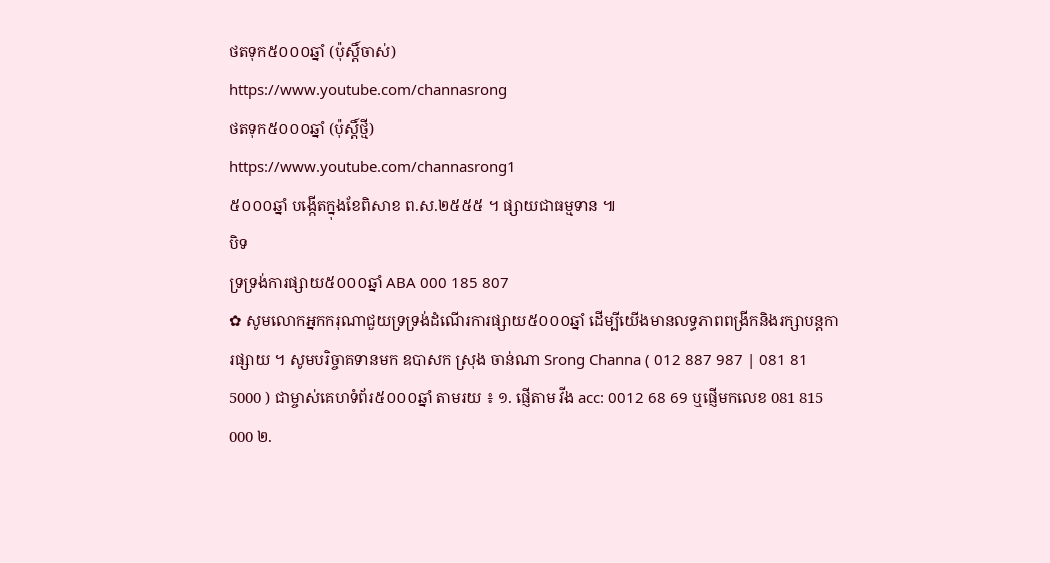ថតទុក៥០០០ឆ្នាំ (ប៉ុស្តិ៍ចាស់)
https://www.youtube.com/channasrong
ថតទុក៥០០០ឆ្នាំ (ប៉ុស្តិ៍ថ្មី)
https://www.youtube.com/channasrong1
៥០០០ឆ្នាំ បង្កើតក្នុងខែពិសាខ ព.ស.២៥៥៥ ។ ផ្សាយជាធម្មទាន ៕
បិទ
ទ្រទ្រង់ការផ្សាយ៥០០០ឆ្នាំ ABA 000 185 807
✿ សូមលោកអ្នកករុណាជួយទ្រទ្រង់ដំណើរការផ្សាយ៥០០០ឆ្នាំ ដើម្បីយើងមានលទ្ធភាពពង្រីកនិងរក្សាបន្តការផ្សាយ ។ សូមបរិច្ចាគទានមក ឧបាសក ស្រុង ចាន់ណា Srong Channa ( 012 887 987 | 081 81 5000 ) ជាម្ចាស់គេហទំព័រ៥០០០ឆ្នាំ តាមរយ ៖ ១. ផ្ញើតាម វីង acc: 0012 68 69 ឬផ្ញើមកលេខ 081 815 000 ២.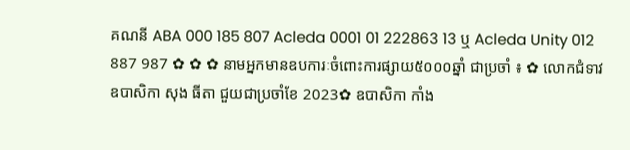គណនី ABA 000 185 807 Acleda 0001 01 222863 13 ឬ Acleda Unity 012 887 987 ✿ ✿ ✿ នាមអ្នកមានឧបការៈចំពោះការផ្សាយ៥០០០ឆ្នាំ ជាប្រចាំ ៖ ✿ លោកជំទាវ ឧបាសិកា សុង ធីតា ជួយជាប្រចាំខែ 2023✿ ឧបាសិកា កាំង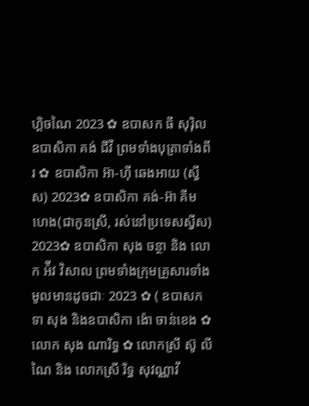ហ្គិចណៃ 2023 ✿ ឧបាសក ធី សុរ៉ិល ឧបាសិកា គង់ ជីវី ព្រមទាំងបុត្រាទាំងពីរ ✿ ឧបាសិកា អ៊ា-ហុី ឆេងអាយ (ស្វីស) 2023✿ ឧបាសិកា គង់-អ៊ា គីមហេង(ជាកូនស្រី, រស់នៅប្រទេសស្វីស) 2023✿ ឧបាសិកា សុង ចន្ថា និង លោក អ៉ីវ វិសាល ព្រមទាំងក្រុមគ្រួសារទាំងមូលមានដូចជាៈ 2023 ✿ ( ឧបាសក ទា សុង និងឧបាសិកា ង៉ោ ចាន់ខេង ✿ លោក សុង ណារិទ្ធ ✿ លោកស្រី ស៊ូ លីណៃ និង លោកស្រី រិទ្ធ សុវណ្ណាវី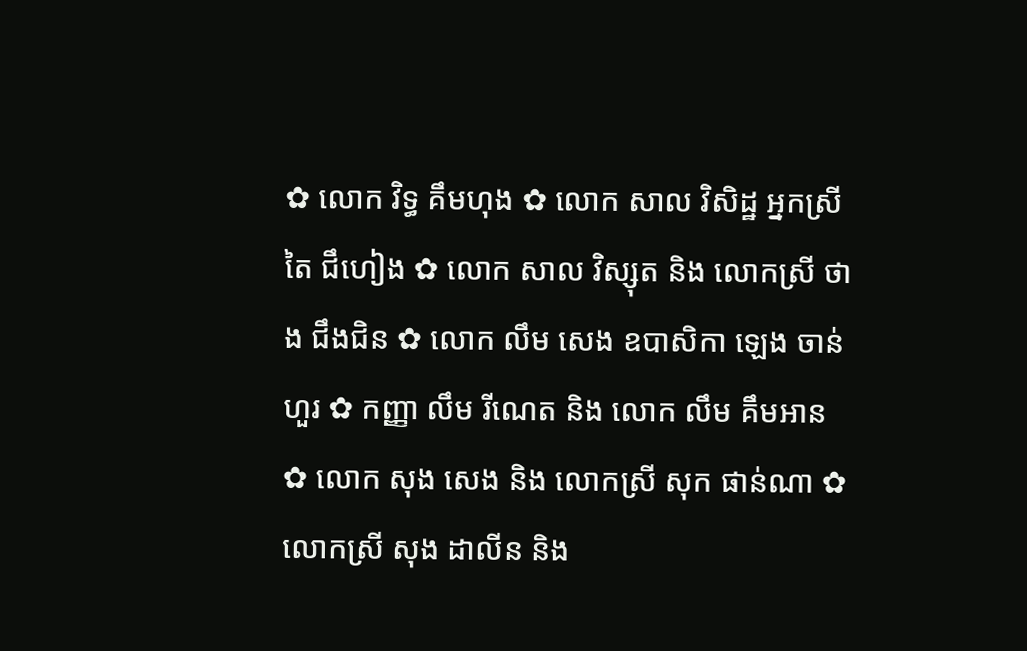✿ លោក វិទ្ធ គឹមហុង ✿ លោក សាល វិសិដ្ឋ អ្នកស្រី តៃ ជឹហៀង ✿ លោក សាល វិស្សុត និង លោកស្រី ថាង ជឹងជិន ✿ លោក លឹម សេង ឧបាសិកា ឡេង ចាន់ហួរ ✿ កញ្ញា លឹម រីណេត និង លោក លឹម គឹមអាន ✿ លោក សុង សេង និង លោកស្រី សុក ផាន់ណា ✿ លោកស្រី សុង ដាលីន និង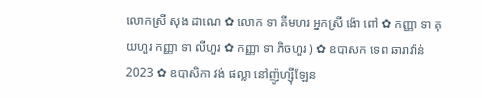លោកស្រី សុង ដាណេ ✿ លោក ទា គីមហរ អ្នកស្រី ង៉ោ ពៅ ✿ កញ្ញា ទា គុយហួរ កញ្ញា ទា លីហួរ ✿ កញ្ញា ទា ភិចហួរ ) ✿ ឧបាសក ទេព ឆារាវ៉ាន់ 2023 ✿ ឧបាសិកា វង់ ផល្លា នៅញ៉ូហ្ស៊ីឡែន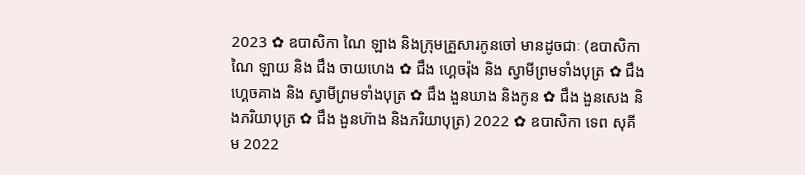2023 ✿ ឧបាសិកា ណៃ ឡាង និងក្រុមគ្រួសារកូនចៅ មានដូចជាៈ (ឧបាសិកា ណៃ ឡាយ និង ជឹង ចាយហេង ✿ ជឹង ហ្គេចរ៉ុង និង ស្វាមីព្រមទាំងបុត្រ ✿ ជឹង ហ្គេចគាង និង ស្វាមីព្រមទាំងបុត្រ ✿ ជឹង ងួនឃាង និងកូន ✿ ជឹង ងួនសេង និងភរិយាបុត្រ ✿ ជឹង ងួនហ៊ាង និងភរិយាបុត្រ) 2022 ✿ ឧបាសិកា ទេព សុគីម 2022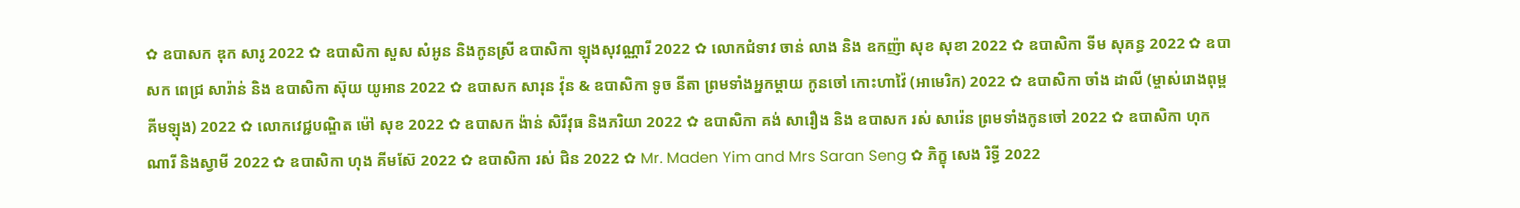✿ ឧបាសក ឌុក សារូ 2022 ✿ ឧបាសិកា សួស សំអូន និងកូនស្រី ឧបាសិកា ឡុងសុវណ្ណារី 2022 ✿ លោកជំទាវ ចាន់ លាង និង ឧកញ៉ា សុខ សុខា 2022 ✿ ឧបាសិកា ទីម សុគន្ធ 2022 ✿ ឧបាសក ពេជ្រ សារ៉ាន់ និង ឧបាសិកា ស៊ុយ យូអាន 2022 ✿ ឧបាសក សារុន វ៉ុន & ឧបាសិកា ទូច នីតា ព្រមទាំងអ្នកម្តាយ កូនចៅ កោះហាវ៉ៃ (អាមេរិក) 2022 ✿ ឧបាសិកា ចាំង ដាលី (ម្ចាស់រោងពុម្ពគីមឡុង) 2022 ✿ លោកវេជ្ជបណ្ឌិត ម៉ៅ សុខ 2022 ✿ ឧបាសក ង៉ាន់ សិរីវុធ និងភរិយា 2022 ✿ ឧបាសិកា គង់ សារឿង និង ឧបាសក រស់ សារ៉េន ព្រមទាំងកូនចៅ 2022 ✿ ឧបាសិកា ហុក ណារី និងស្វាមី 2022 ✿ ឧបាសិកា ហុង គីមស៊ែ 2022 ✿ ឧបាសិកា រស់ ជិន 2022 ✿ Mr. Maden Yim and Mrs Saran Seng ✿ ភិក្ខុ សេង រិទ្ធី 2022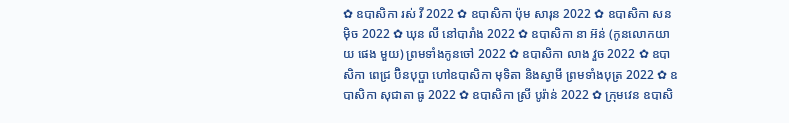✿ ឧបាសិកា រស់ វី 2022 ✿ ឧបាសិកា ប៉ុម សារុន 2022 ✿ ឧបាសិកា សន ម៉ិច 2022 ✿ ឃុន លី នៅបារាំង 2022 ✿ ឧបាសិកា នា អ៊ន់ (កូនលោកយាយ ផេង មួយ) ព្រមទាំងកូនចៅ 2022 ✿ ឧបាសិកា លាង វួច 2022 ✿ ឧបាសិកា ពេជ្រ ប៊ិនបុប្ផា ហៅឧបាសិកា មុទិតា និងស្វាមី ព្រមទាំងបុត្រ 2022 ✿ ឧបាសិកា សុជាតា ធូ 2022 ✿ ឧបាសិកា ស្រី បូរ៉ាន់ 2022 ✿ ក្រុមវេន ឧបាសិ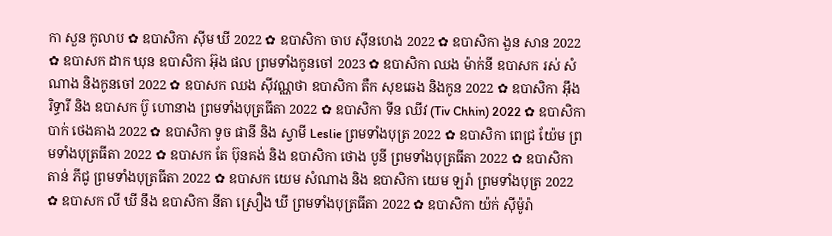កា សួន កូលាប ✿ ឧបាសិកា ស៊ីម ឃី 2022 ✿ ឧបាសិកា ចាប ស៊ីនហេង 2022 ✿ ឧបាសិកា ងួន សាន 2022 ✿ ឧបាសក ដាក ឃុន ឧបាសិកា អ៊ុង ផល ព្រមទាំងកូនចៅ 2023 ✿ ឧបាសិកា ឈង ម៉ាក់នី ឧបាសក រស់ សំណាង និងកូនចៅ 2022 ✿ ឧបាសក ឈង សុីវណ្ណថា ឧបាសិកា តឺក សុខឆេង និងកូន 2022 ✿ ឧបាសិកា អុឹង រិទ្ធារី និង ឧបាសក ប៊ូ ហោនាង ព្រមទាំងបុត្រធីតា 2022 ✿ ឧបាសិកា ទីន ឈីវ (Tiv Chhin) 2022 ✿ ឧបាសិកា បាក់ ថេងគាង 2022 ✿ ឧបាសិកា ទូច ផានី និង ស្វាមី Leslie ព្រមទាំងបុត្រ 2022 ✿ ឧបាសិកា ពេជ្រ យ៉ែម ព្រមទាំងបុត្រធីតា 2022 ✿ ឧបាសក តែ ប៊ុនគង់ និង ឧបាសិកា ថោង បូនី ព្រមទាំងបុត្រធីតា 2022 ✿ ឧបាសិកា តាន់ ភីជូ ព្រមទាំងបុត្រធីតា 2022 ✿ ឧបាសក យេម សំណាង និង ឧបាសិកា យេម ឡរ៉ា ព្រមទាំងបុត្រ 2022 ✿ ឧបាសក លី ឃី នឹង ឧបាសិកា នីតា ស្រឿង ឃី ព្រមទាំងបុត្រធីតា 2022 ✿ ឧបាសិកា យ៉ក់ សុីម៉ូរ៉ា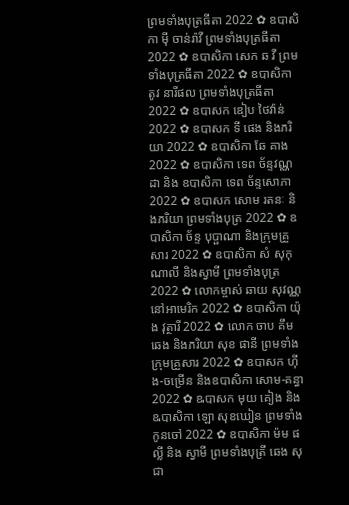ព្រមទាំងបុត្រធីតា 2022 ✿ ឧបាសិកា មុី ចាន់រ៉ាវី ព្រមទាំងបុត្រធីតា 2022 ✿ ឧបាសិកា សេក ឆ វី ព្រមទាំងបុត្រធីតា 2022 ✿ ឧបាសិកា តូវ នារីផល ព្រមទាំងបុត្រធីតា 2022 ✿ ឧបាសក ឌៀប ថៃវ៉ាន់ 2022 ✿ ឧបាសក ទី ផេង និងភរិយា 2022 ✿ ឧបាសិកា ឆែ គាង 2022 ✿ ឧបាសិកា ទេព ច័ន្ទវណ្ណដា និង ឧបាសិកា ទេព ច័ន្ទសោភា 2022 ✿ ឧបាសក សោម រតនៈ និងភរិយា ព្រមទាំងបុត្រ 2022 ✿ ឧបាសិកា ច័ន្ទ បុប្ផាណា និងក្រុមគ្រួសារ 2022 ✿ ឧបាសិកា សំ សុកុណាលី និងស្វាមី ព្រមទាំងបុត្រ 2022 ✿ លោកម្ចាស់ ឆាយ សុវណ្ណ នៅអាមេរិក 2022 ✿ ឧបាសិកា យ៉ុង វុត្ថារី 2022 ✿ លោក ចាប គឹមឆេង និងភរិយា សុខ ផានី ព្រមទាំងក្រុមគ្រួសារ 2022 ✿ ឧបាសក ហ៊ីង-ចម្រើន និងឧបាសិកា សោម-គន្ធា 2022 ✿ ឩបាសក មុយ គៀង និង ឩបាសិកា ឡោ សុខឃៀន ព្រមទាំងកូនចៅ 2022 ✿ ឧបាសិកា ម៉ម ផល្លី និង ស្វាមី ព្រមទាំងបុត្រី ឆេង សុជា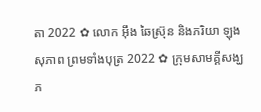តា 2022 ✿ លោក អ៊ឹង ឆៃស្រ៊ុន និងភរិយា ឡុង សុភាព ព្រមទាំងបុត្រ 2022 ✿ ក្រុមសាមគ្គីសង្ឃភ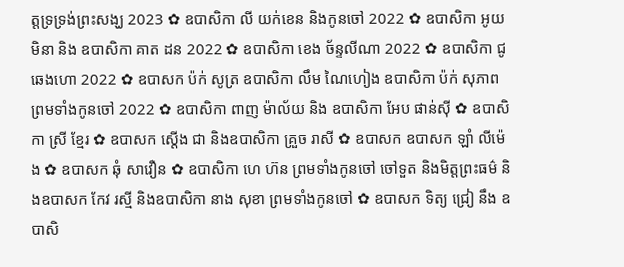ត្តទ្រទ្រង់ព្រះសង្ឃ 2023 ✿ ឧបាសិកា លី យក់ខេន និងកូនចៅ 2022 ✿ ឧបាសិកា អូយ មិនា និង ឧបាសិកា គាត ដន 2022 ✿ ឧបាសិកា ខេង ច័ន្ទលីណា 2022 ✿ ឧបាសិកា ជូ ឆេងហោ 2022 ✿ ឧបាសក ប៉ក់ សូត្រ ឧបាសិកា លឹម ណៃហៀង ឧបាសិកា ប៉ក់ សុភាព ព្រមទាំងកូនចៅ 2022 ✿ ឧបាសិកា ពាញ ម៉ាល័យ និង ឧបាសិកា អែប ផាន់ស៊ី ✿ ឧបាសិកា ស្រី ខ្មែរ ✿ ឧបាសក ស្តើង ជា និងឧបាសិកា គ្រួច រាសី ✿ ឧបាសក ឧបាសក ឡាំ លីម៉េង ✿ ឧបាសក ឆុំ សាវឿន ✿ ឧបាសិកា ហេ ហ៊ន ព្រមទាំងកូនចៅ ចៅទួត និងមិត្តព្រះធម៌ និងឧបាសក កែវ រស្មី និងឧបាសិកា នាង សុខា ព្រមទាំងកូនចៅ ✿ ឧបាសក ទិត្យ ជ្រៀ នឹង ឧបាសិ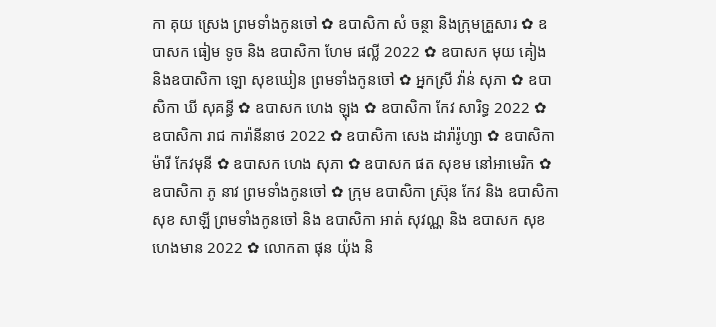កា គុយ ស្រេង ព្រមទាំងកូនចៅ ✿ ឧបាសិកា សំ ចន្ថា និងក្រុមគ្រួសារ ✿ ឧបាសក ធៀម ទូច និង ឧបាសិកា ហែម ផល្លី 2022 ✿ ឧបាសក មុយ គៀង និងឧបាសិកា ឡោ សុខឃៀន ព្រមទាំងកូនចៅ ✿ អ្នកស្រី វ៉ាន់ សុភា ✿ ឧបាសិកា ឃី សុគន្ធី ✿ ឧបាសក ហេង ឡុង ✿ ឧបាសិកា កែវ សារិទ្ធ 2022 ✿ ឧបាសិកា រាជ ការ៉ានីនាថ 2022 ✿ ឧបាសិកា សេង ដារ៉ារ៉ូហ្សា ✿ ឧបាសិកា ម៉ារី កែវមុនី ✿ ឧបាសក ហេង សុភា ✿ ឧបាសក ផត សុខម នៅអាមេរិក ✿ ឧបាសិកា ភូ នាវ ព្រមទាំងកូនចៅ ✿ ក្រុម ឧបាសិកា ស្រ៊ុន កែវ និង ឧបាសិកា សុខ សាឡី ព្រមទាំងកូនចៅ និង ឧបាសិកា អាត់ សុវណ្ណ និង ឧបាសក សុខ ហេងមាន 2022 ✿ លោកតា ផុន យ៉ុង និ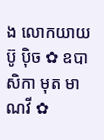ង លោកយាយ ប៊ូ ប៉ិច ✿ ឧបាសិកា មុត មាណវី ✿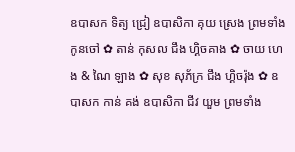ឧបាសក ទិត្យ ជ្រៀ ឧបាសិកា គុយ ស្រេង ព្រមទាំងកូនចៅ ✿ តាន់ កុសល ជឹង ហ្គិចគាង ✿ ចាយ ហេង & ណៃ ឡាង ✿ សុខ សុភ័ក្រ ជឹង ហ្គិចរ៉ុង ✿ ឧបាសក កាន់ គង់ ឧបាសិកា ជីវ យួម ព្រមទាំង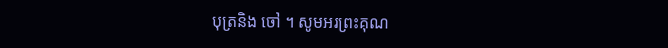បុត្រនិង ចៅ ។ សូមអរព្រះគុណ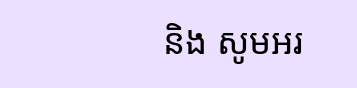និង សូមអរ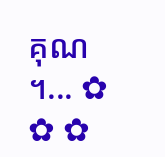គុណ ។... ✿ ✿ ✿